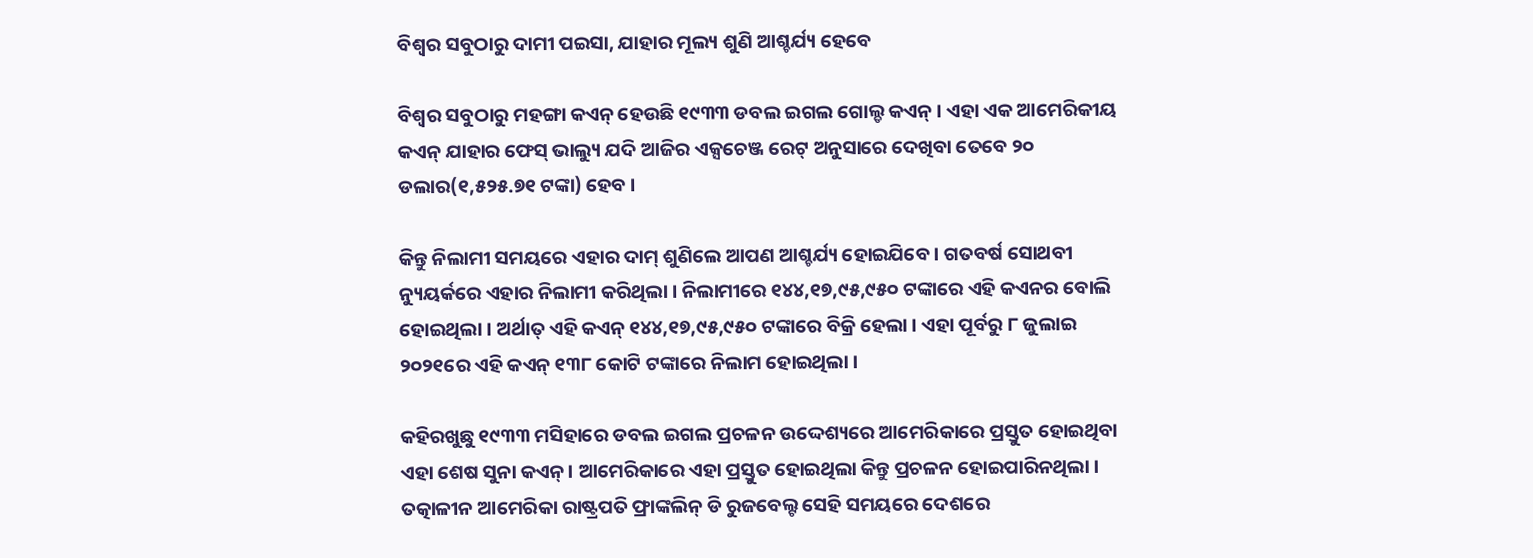ବିଶ୍ୱର ସବୁଠାରୁ ଦାମୀ ପଇସା, ଯାହାର ମୂଲ୍ୟ ଶୁଣି ଆଶ୍ଚର୍ଯ୍ୟ ହେବେ

ବିଶ୍ୱର ସବୁଠାରୁ ମହଙ୍ଗା କଏନ୍ ହେଉଛି ୧୯୩୩ ଡବଲ ଇଗଲ ଗୋଲ୍ଡ କଏନ୍ । ଏହା ଏକ ଆମେରିକୀୟ କଏନ୍ ଯାହାର ଫେସ୍ ଭାଲ୍ୟୁ ଯଦି ଆଜିର ଏକ୍ସଚେଞ୍ଜ ରେଟ୍ ଅନୁସାରେ ଦେଖିବା ତେବେ ୨୦ ଡଲାର(୧,୫୨୫.୭୧ ଟଙ୍କା) ହେବ ।

କିନ୍ତୁ ନିଲାମୀ ସମୟରେ ଏହାର ଦାମ୍ ଶୁଣିଲେ ଆପଣ ଆଶ୍ଚର୍ଯ୍ୟ ହୋଇଯିବେ । ଗତବର୍ଷ ସୋଥବୀ ନ୍ୟୁୟର୍କରେ ଏହାର ନିଲାମୀ କରିଥିଲା । ନିଲାମୀରେ ୧୪୪,୧୭,୯୫,୯୫୦ ଟଙ୍କାରେ ଏହି କଏନର ବୋଲି ହୋଇଥିଲା । ଅର୍ଥାତ୍ ଏହି କଏନ୍ ୧୪୪,୧୭,୯୫,୯୫୦ ଟଙ୍କାରେ ବିକ୍ରି ହେଲା । ଏହା ପୂର୍ବରୁ ୮ ଜୁଲାଇ ୨୦୨୧ରେ ଏହି କଏନ୍ ୧୩୮ କୋଟି ଟଙ୍କାରେ ନିଲାମ ହୋଇଥିଲା ।

କହିରଖୁଛୁ ୧୯୩୩ ମସିହାରେ ଡବଲ ଇଗଲ ପ୍ରଚଳନ ଉଦ୍ଦେଶ୍ୟରେ ଆମେରିକାରେ ପ୍ରସ୍ତୁତ ହୋଇଥିବା ଏହା ଶେଷ ସୁନା କଏନ୍ । ଆମେରିକାରେ ଏହା ପ୍ରସ୍ତୁତ ହୋଇଥିଲା କିନ୍ତୁ ପ୍ରଚଳନ ହୋଇପାରିନଥିଲା । ତତ୍କାଳୀନ ଆମେରିକା ରାଷ୍ଟ୍ରପତି ଫ୍ରାଙ୍କଲିନ୍ ଡି ରୁଜବେଲ୍ଟ ସେହି ସମୟରେ ଦେଶରେ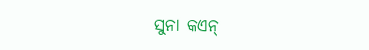ସୁନା କଏନ୍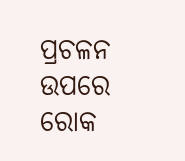ପ୍ରଚଳନ ଉପରେ ରୋକ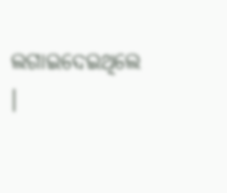ଲଗାଇଦେଇଥିଲେ ।